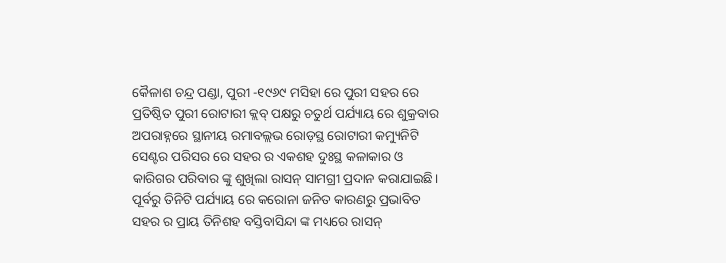କୈଳାଶ ଚନ୍ଦ୍ର ପଣ୍ଡା, ପୁରୀ -୧୯୬୯ ମସିହା ରେ ପୁରୀ ସହର ରେ ପ୍ରତିଷ୍ଠିତ ପୁରୀ ରୋଟାରୀ କ୍ଲବ୍ ପକ୍ଷରୁ ଚତୁର୍ଥ ପର୍ଯ୍ୟାୟ ରେ ଶୁକ୍ରବାର ଅପରାହ୍ନରେ ସ୍ଥାନୀୟ ରମାବଲ୍ଲଭ ରୋଡ଼ସ୍ଥ ରୋଟାରୀ କମ୍ୟୁନିଟି ସେଣ୍ଟର ପରିସର ରେ ସହର ର ଏକଶହ ଦୁଃସ୍ଥ କଳାକାର ଓ କାରିଗର ପରିବାର ଙ୍କୁ ଶୁଖିଲା ରାସନ୍ ସାମଗ୍ରୀ ପ୍ରଦାନ କରାଯାଇଛି। ପୂର୍ବରୁ ତିନିଟି ପର୍ଯ୍ୟାୟ ରେ କରୋନା ଜନିତ କାରଣରୁ ପ୍ରଭାବିତ ସହର ର ପ୍ରାୟ ତିନିଶହ ବସ୍ତିବାସିନ୍ଦା ଙ୍କ ମଧ୍ୟରେ ରାସନ୍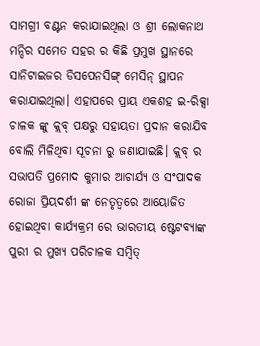ସାମଗ୍ରୀ ବଣ୍ଟନ କରାଯାଇଥିଲା ଓ ଶ୍ରୀ ଲୋକନାଥ ମନ୍ଦିର ସମେତ ସହର ର କିଛି ପ୍ରମୁଖ ସ୍ଥାନରେ ସାନିଟାଇଜର ଡିସପେନସିଙ୍ଗ୍ ମେସିନ୍ ସ୍ଥାପନ କରାଯାଇଥିଲା। ଏହାପରେ ପ୍ରାୟ ଏକଶହ ଇ-ରିକ୍ସା ଚାଳକ ଙ୍କୁ କ୍ଲବ୍ ପକ୍ଷରୁ ସହାୟତା ପ୍ରଦାନ କରାଯିବ ବୋଲି ମିଳିଥିବା ସୂଚନା ରୁ ଜଣାଯାଇଛି। କ୍ଲବ୍ ର ସଭାପତି ପ୍ରମୋଦ କୁମାର ଆଚାର୍ଯ୍ୟ ଓ ସଂପାଦକ ରୋଜା ପ୍ରିୟଦର୍ଶୀ ଙ୍କ ନେତୃତ୍ବରେ ଆୟୋଜିତ ହୋଇଥିବା କାର୍ଯ୍ୟକ୍ରମ ରେ ଭାରତୀୟ ଷ୍ଟେଟବ୍ୟାଙ୍କ ପୁରୀ ର ମୁଖ୍ୟ ପରିଚାଳକ ସମ୍ବିତ୍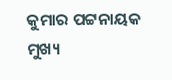କୁମାର ପଟ୍ଟନାୟକ ମୁଖ୍ୟ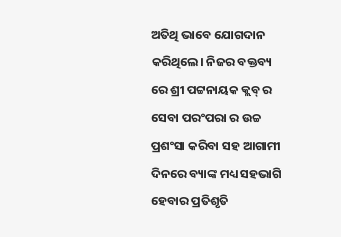ଅତିଥି ଭାବେ ଯୋଗଦାନ କରିଥିଲେ। ନିଜର ବକ୍ତବ୍ୟ ରେ ଶ୍ରୀ ପଟ୍ଟନାୟକ କ୍ଲବ୍ ର ସେବା ପରଂପରା ର ଉଚ୍ଚ ପ୍ରଶଂସା କରିବା ସହ ଆଗାମୀ ଦିନରେ ବ୍ୟାଙ୍କ ମଧ୍ୟ ସହଭାଗି ହେବାର ପ୍ରତିଶୃତି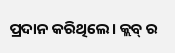ପ୍ରଦାନ କରିଥିଲେ। କ୍ଲବ୍ ର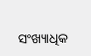ସଂଖ୍ୟାଧିକ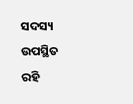ସଦସ୍ୟ ଉପସ୍ଥିତ ରହି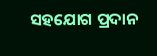ସହଯୋଗ ପ୍ରଦାନ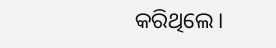କରିଥିଲେ।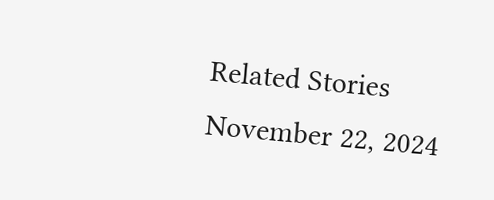Related Stories
November 22, 2024